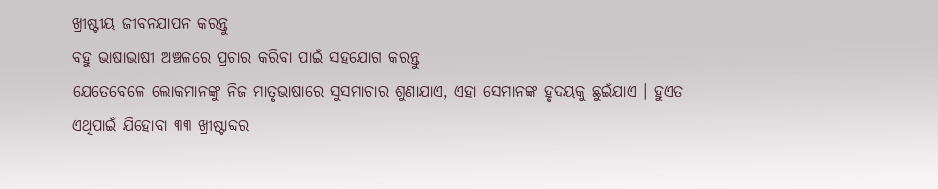ଖ୍ରୀଷ୍ଟୀୟ ଜୀବନଯାପନ କରନ୍ତୁ
ବହୁ ଭାଷାଭାଷୀ ଅଞ୍ଚଳରେ ପ୍ରଚାର କରିବା ପାଇଁ ସହଯୋଗ କରନ୍ତୁ
ଯେତେବେଳେ ଲୋକମାନଙ୍କୁ ନିଜ ମାତୃଭାଷାରେ ସୁସମାଚାର ଶୁଣାଯାଏ, ଏହା ସେମାନଙ୍କ ହୃଦୟକୁ ଛୁଇଁଯାଏ । ହୁଏତ ଏଥିପାଇଁ ଯିହୋବା ୩୩ ଖ୍ରୀଷ୍ଟାବ୍ଦର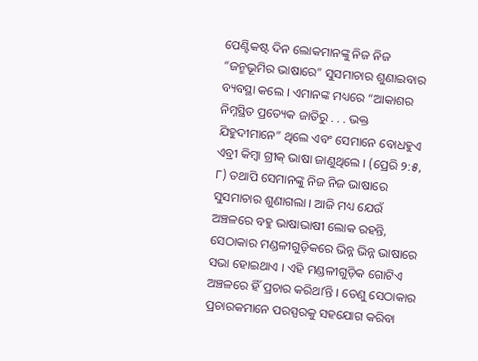ପେଣ୍ଟିକଷ୍ଟ ଦିନ ଲୋକମାନଙ୍କୁ ନିଜ ନିଜ “ଜନ୍ମଭୂମିର ଭାଷାରେ” ସୁସମାଚାର ଶୁଣାଇବାର ବ୍ୟବସ୍ଥା କଲେ । ଏମାନଙ୍କ ମଧ୍ୟରେ “ଆକାଶର ନିମ୍ନସ୍ଥିତ ପ୍ରତ୍ୟେକ ଜାତିରୁ . . . ଭକ୍ତ ଯିହୁଦୀମାନେ” ଥିଲେ ଏବଂ ସେମାନେ ବୋଧହୁଏ ଏବ୍ରୀ କିମ୍ବା ଗ୍ରୀକ୍ ଭାଷା ଜାଣୁଥିଲେ । (ପ୍ରେରି ୨:୫, ୮) ତଥାପି ସେମାନଙ୍କୁ ନିଜ ନିଜ ଭାଷାରେ ସୁସମାଚାର ଶୁଣାଗଲା । ଆଜି ମଧ୍ୟ ଯେଉଁ ଅଞ୍ଚଳରେ ବହୁ ଭାଷାଭାଷୀ ଲୋକ ରହନ୍ତି, ସେଠାକାର ମଣ୍ଡଳୀଗୁଡ଼ିକରେ ଭିନ୍ନ ଭିନ୍ନ ଭାଷାରେ ସଭା ହୋଇଥାଏ । ଏହି ମଣ୍ଡଳୀଗୁଡ଼ିକ ଗୋଟିଏ ଅଞ୍ଚଳରେ ହିଁ ପ୍ରଚାର କରିଥାʼନ୍ତି । ତେଣୁ ସେଠାକାର ପ୍ରଚାରକମାନେ ପରସ୍ପରକୁ ସହଯୋଗ କରିବା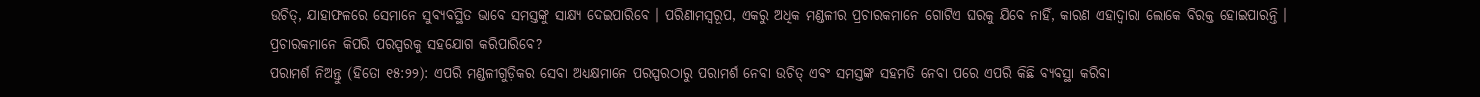ଉଚିତ୍, ଯାହାଫଳରେ ସେମାନେ ସୁବ୍ୟବସ୍ଥିତ ଭାବେ ସମସ୍ତଙ୍କୁ ସାକ୍ଷ୍ୟ ଦେଇପାରିବେ । ପରିଣାମସ୍ୱରୂପ, ଏକରୁ ଅଧିକ ମଣ୍ଡଳୀର ପ୍ରଚାରକମାନେ ଗୋଟିଏ ଘରକୁ ଯିବେ ନାହିଁ, କାରଣ ଏହାଦ୍ୱାରା ଲୋକେ ବିରକ୍ତ ହୋଇପାରନ୍ତି । ପ୍ରଚାରକମାନେ କିପରି ପରସ୍ପରକୁ ସହଯୋଗ କରିପାରିବେ?
ପରାମର୍ଶ ନିଅନ୍ତୁ (ହିତୋ ୧୫:୨୨): ଏପରି ମଣ୍ଡଳୀଗୁଡ଼ିକର ସେବା ଅଧ୍ୟକ୍ଷମାନେ ପରସ୍ପରଠାରୁ ପରାମର୍ଶ ନେବା ଉଚିତ୍ ଏବଂ ସମସ୍ତଙ୍କ ସହମତି ନେବା ପରେ ଏପରି କିଛି ବ୍ୟବସ୍ଥା କରିବା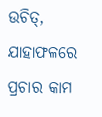ଉଚିତ୍, ଯାହାଫଳରେ ପ୍ରଚାର କାମ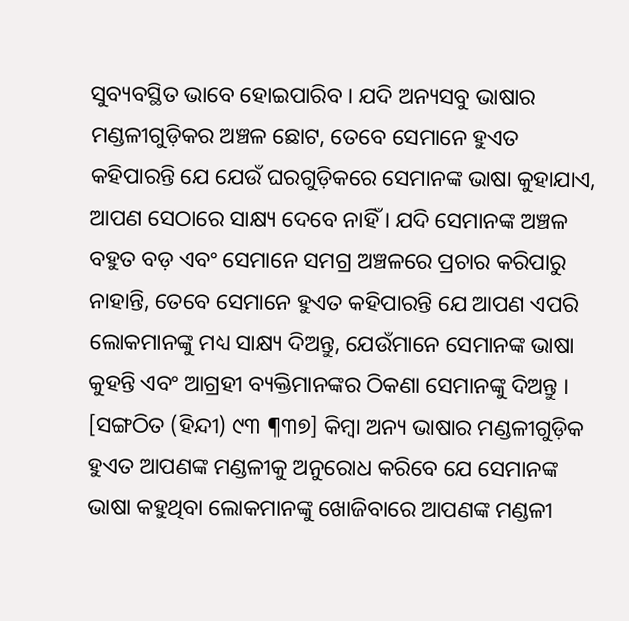ସୁବ୍ୟବସ୍ଥିତ ଭାବେ ହୋଇପାରିବ । ଯଦି ଅନ୍ୟସବୁ ଭାଷାର ମଣ୍ଡଳୀଗୁଡ଼ିକର ଅଞ୍ଚଳ ଛୋଟ, ତେବେ ସେମାନେ ହୁଏତ କହିପାରନ୍ତି ଯେ ଯେଉଁ ଘରଗୁଡ଼ିକରେ ସେମାନଙ୍କ ଭାଷା କୁହାଯାଏ, ଆପଣ ସେଠାରେ ସାକ୍ଷ୍ୟ ଦେବେ ନାହିଁ । ଯଦି ସେମାନଙ୍କ ଅଞ୍ଚଳ ବହୁତ ବଡ଼ ଏବଂ ସେମାନେ ସମଗ୍ର ଅଞ୍ଚଳରେ ପ୍ରଚାର କରିପାରୁ ନାହାନ୍ତି, ତେବେ ସେମାନେ ହୁଏତ କହିପାରନ୍ତି ଯେ ଆପଣ ଏପରି ଲୋକମାନଙ୍କୁ ମଧ୍ୟ ସାକ୍ଷ୍ୟ ଦିଅନ୍ତୁ, ଯେଉଁମାନେ ସେମାନଙ୍କ ଭାଷା କୁହନ୍ତି ଏବଂ ଆଗ୍ରହୀ ବ୍ୟକ୍ତିମାନଙ୍କର ଠିକଣା ସେମାନଙ୍କୁ ଦିଅନ୍ତୁ । [ସଙ୍ଗଠିତ (ହିନ୍ଦୀ) ୯୩ ¶୩୭] କିମ୍ବା ଅନ୍ୟ ଭାଷାର ମଣ୍ଡଳୀଗୁଡ଼ିକ ହୁଏତ ଆପଣଙ୍କ ମଣ୍ଡଳୀକୁ ଅନୁରୋଧ କରିବେ ଯେ ସେମାନଙ୍କ ଭାଷା କହୁଥିବା ଲୋକମାନଙ୍କୁ ଖୋଜିବାରେ ଆପଣଙ୍କ ମଣ୍ଡଳୀ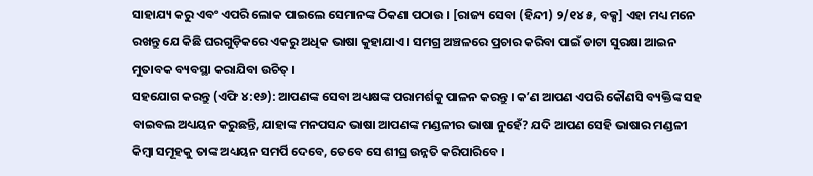ସାହାଯ୍ୟ କରୁ ଏବଂ ଏପରି ଲୋକ ପାଇଲେ ସେମାନଙ୍କ ଠିକଣା ପଠାଉ । [ରାଜ୍ୟ ସେବା (ହିନ୍ଦୀ) ୨/୧୪ ୫, ବକ୍ସ] ଏହା ମଧ୍ୟ ମନେ ରଖନ୍ତୁ ଯେ କିଛି ଘରଗୁଡ଼ିକରେ ଏକରୁ ଅଧିକ ଭାଷା କୁହାଯାଏ । ସମଗ୍ର ଅଞ୍ଚଳରେ ପ୍ରଚାର କରିବା ପାଇଁ ଡାଟା ସୁରକ୍ଷା ଆଇନ ମୁତାବକ ବ୍ୟବସ୍ଥା କରାଯିବା ଉଚିତ୍ ।
ସହଯୋଗ କରନ୍ତୁ (ଏଫି ୪:୧୬): ଆପଣଙ୍କ ସେବା ଅଧ୍ୟକ୍ଷଙ୍କ ପରାମର୍ଶକୁ ପାଳନ କରନ୍ତୁ । କʼଣ ଆପଣ ଏପରି କୌଣସି ବ୍ୟକ୍ତିଙ୍କ ସହ ବାଇବଲ ଅଧ୍ୟୟନ କରୁଛନ୍ତି, ଯାହାଙ୍କ ମନପସନ୍ଦ ଭାଷା ଆପଣଙ୍କ ମଣ୍ଡଳୀର ଭାଷା ନୁହେଁ? ଯଦି ଆପଣ ସେହି ଭାଷାର ମଣ୍ଡଳୀ କିମ୍ବା ସମୂହକୁ ତାଙ୍କ ଅଧ୍ୟୟନ ସମର୍ପି ଦେବେ, ତେବେ ସେ ଶୀଘ୍ର ଉନ୍ନତି କରିପାରିବେ ।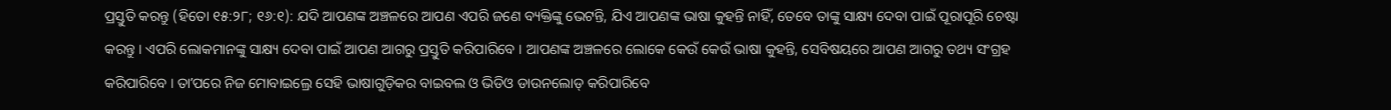ପ୍ରସ୍ତୁତି କରନ୍ତୁ (ହିତୋ ୧୫:୨୮; ୧୬:୧): ଯଦି ଆପଣଙ୍କ ଅଞ୍ଚଳରେ ଆପଣ ଏପରି ଜଣେ ବ୍ୟକ୍ତିଙ୍କୁ ଭେଟନ୍ତି, ଯିଏ ଆପଣଙ୍କ ଭାଷା କୁହନ୍ତି ନାହିଁ, ତେବେ ତାଙ୍କୁ ସାକ୍ଷ୍ୟ ଦେବା ପାଇଁ ପୂରାପୂରି ଚେଷ୍ଟା କରନ୍ତୁ । ଏପରି ଲୋକମାନଙ୍କୁ ସାକ୍ଷ୍ୟ ଦେବା ପାଇଁ ଆପଣ ଆଗରୁ ପ୍ରସ୍ତୁତି କରିପାରିବେ । ଆପଣଙ୍କ ଅଞ୍ଚଳରେ ଲୋକେ କେଉଁ କେଉଁ ଭାଷା କୁହନ୍ତି, ସେବିଷୟରେ ଆପଣ ଆଗରୁ ତଥ୍ୟ ସଂଗ୍ରହ କରିପାରିବେ । ତାʼପରେ ନିଜ ମୋବାଇଲ୍ରେ ସେହି ଭାଷାଗୁଡ଼ିକର ବାଇବଲ ଓ ଭିଡିଓ ଡାଉନଲୋଡ୍ କରିପାରିବେ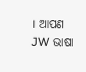। ଆପଣ JW ଭାଷା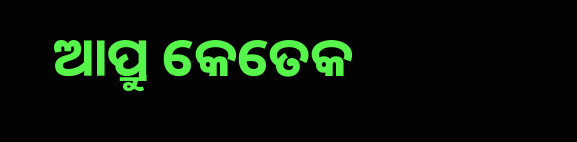ଆପ୍ରୁ କେତେକ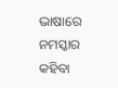ଭାଷାରେ ନମସ୍କାର କହିବା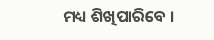ମଧ୍ୟ ଶିଖିପାରିବେ ।